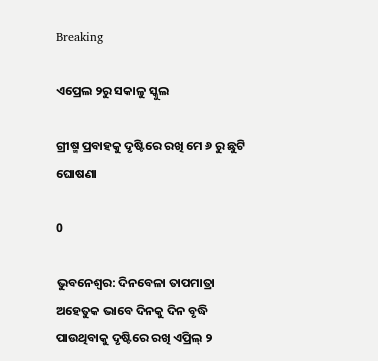Breaking

ଏପ୍ରେଲ ୨ରୁ ସକାଳୁ ସ୍କୁଲ

ଗ୍ରୀଷ୍ମ ପ୍ରବାହକୁ ଦୃଷ୍ଟିରେ ରଖି ମେ ୬ ରୁ ଛୁଟି ଘୋଷଣା

0

ଭୁବନେଶ୍ୱର: ଦିନବେଳା ତାପମାତ୍ରା ଅହେତୁକ ଭାବେ ଦିନକୁ ଦିନ ବୃଦ୍ଧି ପାଉଥିବାକୁ ଦୃଷ୍ଟିରେ ରଖି ଏପ୍ରିଲ୍ ୨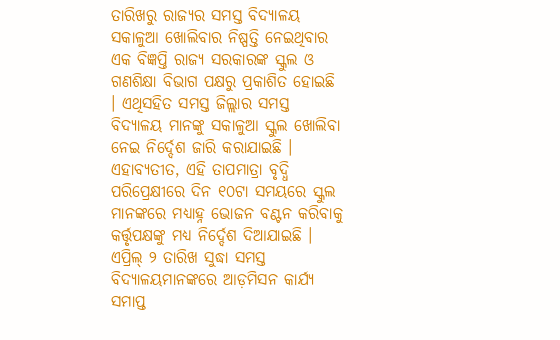ତାରିଖରୁ ରାଜ୍ୟର ସମସ୍ତ ବିଦ୍ୟାଳୟ ସକାଳୁଆ ଖୋଲିବାର ନିଷ୍ପତ୍ତି ନେଇଥିବାର ଏକ ବିଜ୍ଞପ୍ତି ରାଜ୍ୟ ସରକାରଙ୍କ ସ୍କୁଲ ଓ ଗଣଶିକ୍ଷା ବିଭାଗ ପକ୍ଷରୁ ପ୍ରକାଶିତ ହୋଇଛି । ଏଥିସହିତ ସମସ୍ତ ଜିଲ୍ଲାର ସମସ୍ତ ବିଦ୍ୟାଳୟ ମାନଙ୍କୁ ସକାଳୁଆ ସ୍କୁଲ ଖୋଲିବା ନେଇ ନିର୍ଦ୍ଦେଶ ଜାରି କରାଯାଇଛି । ଏହାବ୍ୟତୀତ, ଏହି ତାପମାତ୍ରା ବୃଦ୍ଧି ପରିପ୍ରେକ୍ଷୀରେ ଦିନ ୧୦ଟା ସମୟରେ ସ୍କୁଲ ମାନଙ୍କରେ ମଧ୍ୟାହ୍ନ ଭୋଜନ ବଣ୍ଟନ କରିବାକୁ କର୍ତ୍ତୃପକ୍ଷଙ୍କୁ ମଧ୍ୟ ନିର୍ଦ୍ଦେଶ ଦିଆଯାଇଛି । ଏପ୍ରିଲ୍ ୨ ତାରିଖ ସୁଦ୍ଧା ସମସ୍ତ ବିଦ୍ୟାଳୟମାନଙ୍କରେ ଆଡ଼ମିସନ କାର୍ଯ୍ୟ ସମାପ୍ତ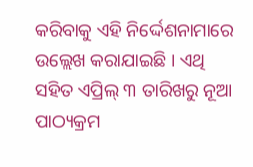କରିବାକୁ ଏହି ନିର୍ଦ୍ଦେଶନାମାରେ ଉଲ୍ଲେଖ କରାଯାଇଛି । ଏଥି ସହିତ ଏପ୍ରିଲ୍ ୩ ତାରିଖରୁ ନୂଆ ପାଠ୍ୟକ୍ରମ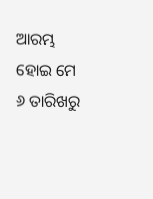ଆରମ୍ଭ ହୋଇ ମେ ୬ ତାରିଖରୁ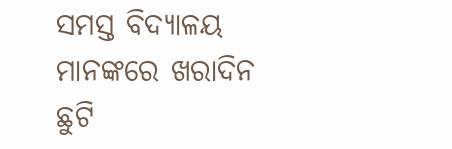ସମସ୍ତ ବିଦ୍ୟାଳୟ ମାନଙ୍କରେ ଖରାଦିନ ଛୁଟି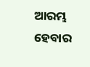ଆରମ୍ଭ ହେବାର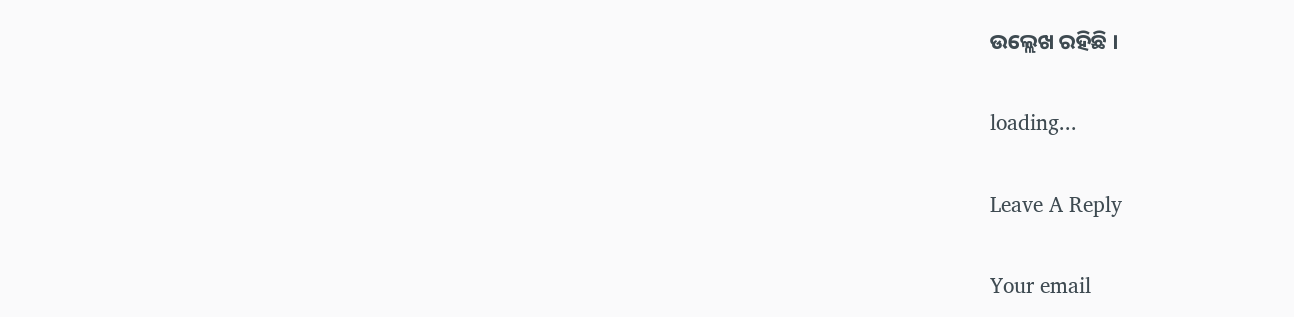ଉଲ୍ଲେଖ ରହିଛି ।

loading...

Leave A Reply

Your email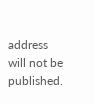address will not be published.